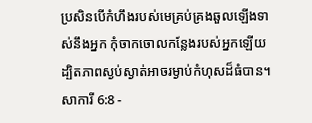ប្រសិនបើកំហឹងរបស់មេគ្រប់គ្រងឆួលឡើងទាស់នឹងអ្នក កុំចាកចោលកន្លែងរបស់អ្នកឡើយ ដ្បិតភាពស្ងប់ស្ងាត់អាចរម្ងាប់កំហុសដ៏ធំបាន។
សាការី 6:8 -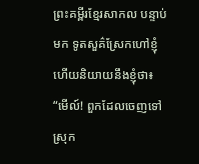ព្រះគម្ពីរខ្មែរសាកល បន្ទាប់មក ទូតសួគ៌ស្រែកហៅខ្ញុំ ហើយនិយាយនឹងខ្ញុំថា៖ “មើល៍! ពួកដែលចេញទៅស្រុក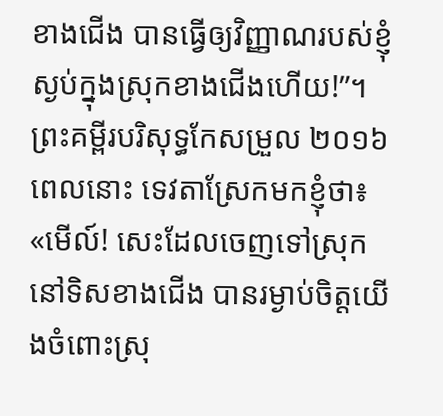ខាងជើង បានធ្វើឲ្យវិញ្ញាណរបស់ខ្ញុំស្ងប់ក្នុងស្រុកខាងជើងហើយ!”។ ព្រះគម្ពីរបរិសុទ្ធកែសម្រួល ២០១៦ ពេលនោះ ទេវតាស្រែកមកខ្ញុំថា៖ «មើល៍! សេះដែលចេញទៅស្រុកនៅទិសខាងជើង បានរម្ងាប់ចិត្តយើងចំពោះស្រុ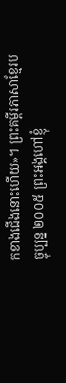កខាងជើងនោះហើយ»។ ព្រះគម្ពីរភាសាខ្មែរបច្ចុប្បន្ន ២០០៥ ព្រះអង្គហៅខ្ញុំ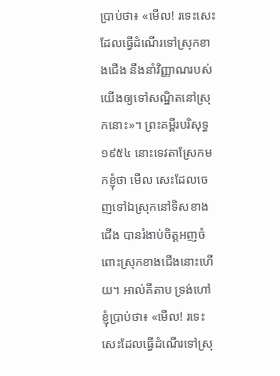ប្រាប់ថា៖ «មើល! រទេះសេះដែលធ្វើដំណើរទៅស្រុកខាងជើង នឹងនាំវិញ្ញាណរបស់យើងឲ្យទៅសណ្ឋិតនៅស្រុកនោះ»។ ព្រះគម្ពីរបរិសុទ្ធ ១៩៥៤ នោះទេវតាស្រែកមកខ្ញុំថា មើល សេះដែលចេញទៅឯស្រុកនៅទិសខាងជើង បានរំងាប់ចិត្តអញចំពោះស្រុកខាងជើងនោះហើយ។ អាល់គីតាប ទ្រង់ហៅខ្ញុំប្រាប់ថា៖ «មើល! រទេះសេះដែលធ្វើដំណើរទៅស្រុ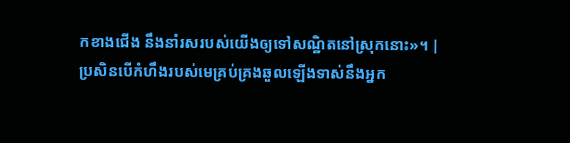កខាងជើង នឹងនាំរសរបស់យើងឲ្យទៅសណ្ឋិតនៅស្រុកនោះ»។ |
ប្រសិនបើកំហឹងរបស់មេគ្រប់គ្រងឆួលឡើងទាស់នឹងអ្នក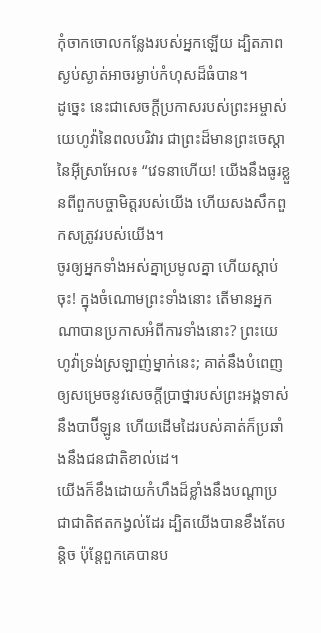កុំចាកចោលកន្លែងរបស់អ្នកឡើយ ដ្បិតភាពស្ងប់ស្ងាត់អាចរម្ងាប់កំហុសដ៏ធំបាន។
ដូច្នេះ នេះជាសេចក្ដីប្រកាសរបស់ព្រះអម្ចាស់យេហូវ៉ានៃពលបរិវារ ជាព្រះដ៏មានព្រះចេស្ដានៃអ៊ីស្រាអែល៖ “វេទនាហើយ! យើងនឹងធូរខ្លួនពីពួកបច្ចាមិត្តរបស់យើង ហើយសងសឹកពួកសត្រូវរបស់យើង។
ចូរឲ្យអ្នកទាំងអស់គ្នាប្រមូលគ្នា ហើយស្ដាប់ចុះ! ក្នុងចំណោមព្រះទាំងនោះ តើមានអ្នកណាបានប្រកាសអំពីការទាំងនោះ? ព្រះយេហូវ៉ាទ្រង់ស្រឡាញ់ម្នាក់នេះ; គាត់នឹងបំពេញឲ្យសម្រេចនូវសេចក្ដីប្រាថ្នារបស់ព្រះអង្គទាស់នឹងបាប៊ីឡូន ហើយដើមដៃរបស់គាត់ក៏ប្រឆាំងនឹងជនជាតិខាល់ដេ។
យើងក៏ខឹងដោយកំហឹងដ៏ខ្លាំងនឹងបណ្ដាប្រជាជាតិឥតកង្វល់ដែរ ដ្បិតយើងបានខឹងតែបន្តិច ប៉ុន្តែពួកគេបានប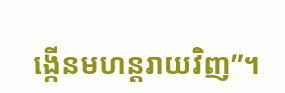ង្កើនមហន្តរាយវិញ”។